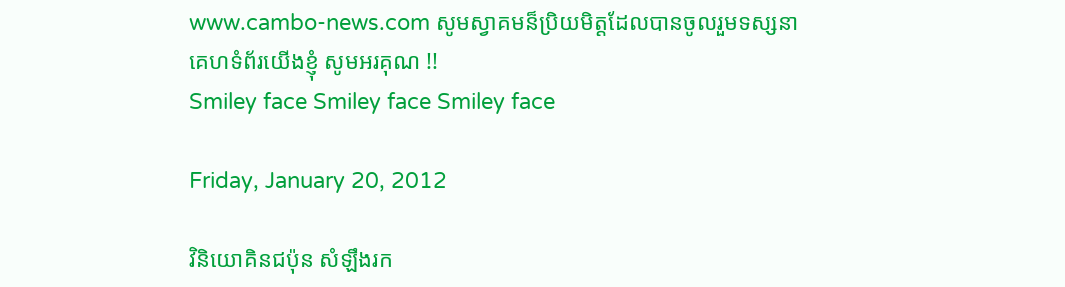www.cambo-news.com សូមស្វាគមន៏ប្រិយមិត្តដែលបានចូលរួមទស្សនាគេហទំព័រយើងខ្ញុំ សូមអរគុណ !!
Smiley face Smiley face Smiley face

Friday, January 20, 2012

វិនិយោគិនជប៉ុន សំឡឹងរក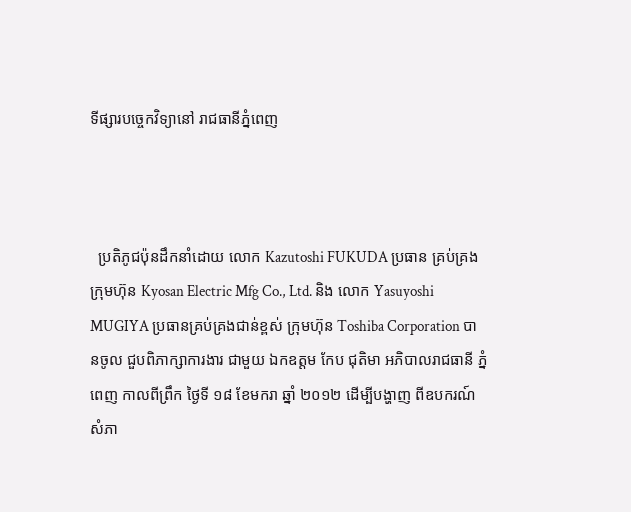ទីផ្សារបច្ចេកវិទ្យានៅ រាជធានីភ្នំពេញ



  ប្រតិភូជប៉ុនដឹកនាំដោយ លោក Kazutoshi FUKUDA ប្រធាន គ្រប់គ្រងក្រុមហ៊ុន Kyosan Electric Mfg Co., Ltd. និង លោក Yasuyoshi MUGIYA ប្រធានគ្រប់គ្រងជាន់ខ្ពស់ ក្រុមហ៊ុន Toshiba Corporation បានចូល ជួបពិភាក្សាការងារ ជាមួយ ឯកឧត្តម កែប ជុតិមា អភិបាលរាជធានី ភ្នំពេញ កាលពីព្រឹក ថ្ងៃទី ១៨ ខែមករា ឆ្នាំ ២០១២ ដើម្បីបង្ហាញ ពីឧបករណ៍ សំភា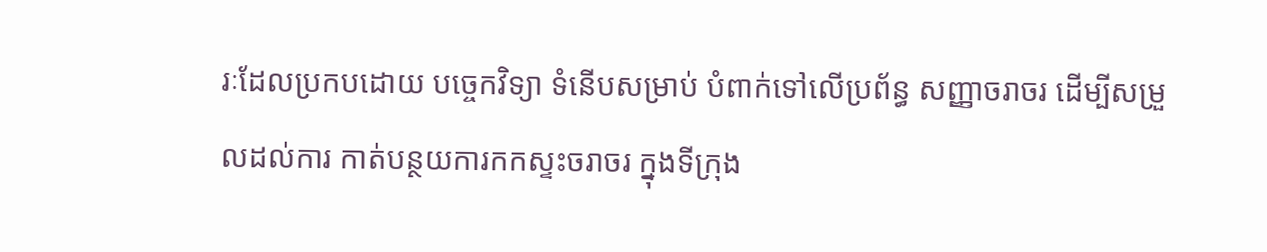រៈដែលប្រកបដោយ បច្ចេកវិទ្យា ទំនើបសម្រាប់ បំពាក់ទៅលើប្រព័ន្ធ សញ្ញាចរាចរ ដើម្បីសម្រួលដល់ការ កាត់បន្ថយការកកស្ទះចរាចរ ក្នុងទីក្រុង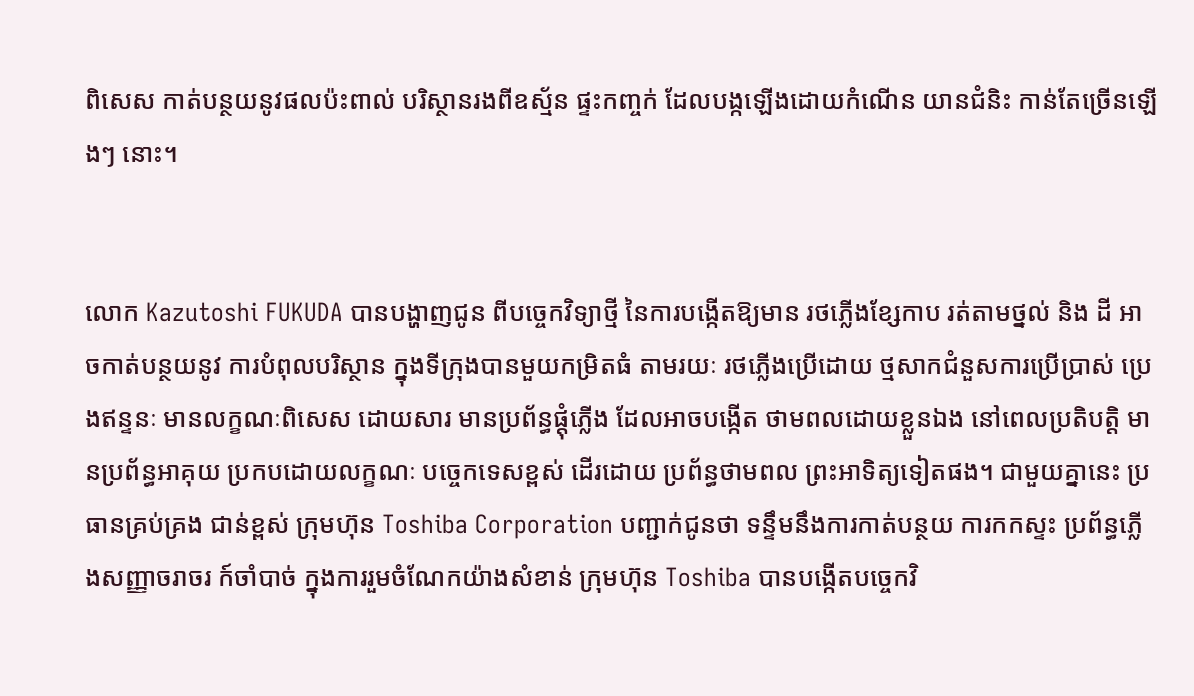ពិសេស កាត់បន្ថយនូវផលប៉ះពាល់ បរិស្ថានរងពីឧស្ម័ន ផ្ទះកញ្ចក់ ដែលបង្កឡើងដោយកំណើន យានជំនិះ កាន់តែច្រើនឡើងៗ នោះ។


លោក Kazutoshi FUKUDA បានបង្ហាញជូន ពីបច្ចេកវិទ្យាថ្មី នៃការបង្កើតឱ្យមាន រថភ្លើងខ្សែកាប រត់តាមថ្នល់ និង ដី អាចកាត់បន្ថយនូវ ការបំពុលបរិស្ថាន ក្នុងទីក្រុងបានមួយកម្រិតធំ តាមរយៈ រថភ្លើងប្រើដោយ ថ្មសាកជំនួសការប្រើប្រាស់ ប្រេងឥន្ទនៈ មានលក្ខណៈពិសេស ដោយសារ មានប្រព័ន្ធផ្តុំភ្លើង ដែលអាចបង្កើត ថាមពលដោយខ្លួនឯង នៅពេលប្រតិបត្តិ មានប្រព័ន្ធអាគុយ ប្រកបដោយលក្ខណៈ បច្ចេកទេសខ្ពស់ ដើរដោយ ប្រព័ន្ធថាមពល ព្រះអាទិត្យទៀតផង។ ជាមួយគ្នានេះ ប្រធានគ្រប់គ្រង ជាន់ខ្ពស់ ក្រុមហ៊ុន Toshiba Corporation បញ្ជាក់ជូនថា ទន្ទឹមនឹងការកាត់បន្ថយ ការកកស្ទះ ប្រព័ន្ធភ្លើងសញ្ញាចរាចរ ក៍ចាំបាច់ ក្នុងការរួមចំណែកយ៉ាងសំខាន់ ក្រុមហ៊ុន Toshiba បានបង្កើតបច្ចេកវិ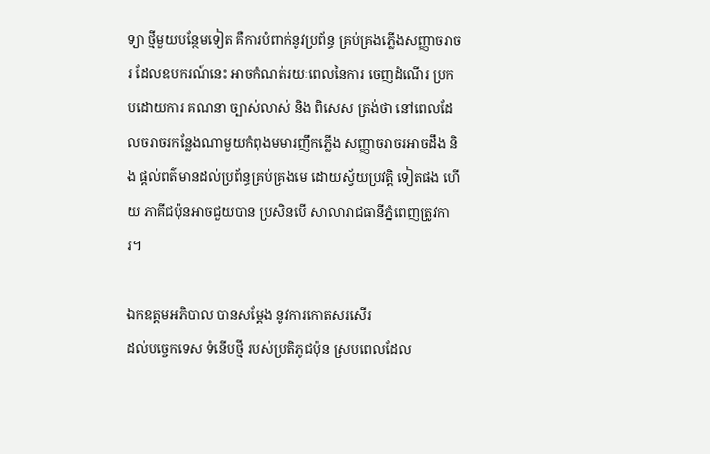ទ្យា ថ្មីមួយបន្ថែមទៀត គឺការបំពាក់នូវប្រព័ន្ធ គ្រប់គ្រងភ្លើងសញ្ញាចរាចរ ដែលឧបករណ៍នេះ អាចកំណត់រយៈពេលនៃការ ចេញដំណើរ ប្រកបដោយការ គណនា ច្បាស់លាស់ និង ពិសេស ត្រង់ថា នៅពេលដែលចរាចរកន្លែងណាមួយកំពុងមមារញឹកភ្លើង សញ្ញាចរាចរអាចដឹង និង ផ្តល់ពត៌មានដល់ប្រព័ន្ធគ្រប់គ្រងមេ ដោយស្វ័យប្រវត្តិ ទៀតផង ហើយ ភាគីជប៉ុនអាចជួយបាន ប្រសិនបើ សាលារាជធានីភ្នំពេញត្រូវការ។

ឯកឧត្តមអភិបាល បានសម្តែង នូវការកោតសរសើរ
ដល់បច្ចេកទេស ទំនើបថ្មី របស់ប្រតិភូជប៉ុន ស្របពេលដែល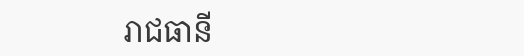រាជធានី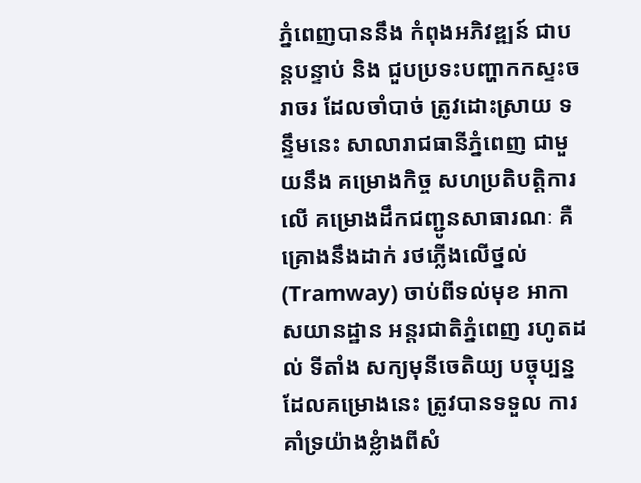ភ្នំពេញបាននឹង កំពុងអភិវឌ្ឍន៍ ជាបន្តបន្ទាប់ និង ជួបប្រទះបញ្ហាកកស្ទះចរាចរ ដែលចាំបាច់ ត្រូវដោះស្រាយ ទន្ទឹមនេះ សាលារាជធានីភ្នំពេញ ជាមួយនឹង គម្រោងកិច្ច សហប្រតិបត្តិការលើ គម្រោងដឹកជញ្ជូនសាធារណៈ គឺ គ្រោងនឹងដាក់ រថភ្លើងលើថ្នល់(Tramway) ចាប់ពីទល់មុខ អាកាសយានដ្ឋាន អន្តរជាតិភ្នំពេញ រហូតដល់ ទីតាំង សក្យមុនីចេតិយ្យ បច្ចុប្បន្ន ដែលគម្រោងនេះ ត្រូវបានទទួល ការគាំទ្រយ៉ាងខ្លំាងពីសំ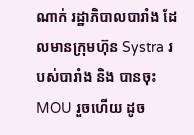ណាក់ រដ្ឋាភិបាលបារាំង ដែលមានក្រុមហ៊ុន Systra របស់បារាំង និង បានចុះ MOU រួចហើយ ដូច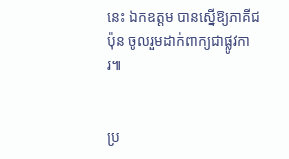នេះ ឯកឧត្តម បានស្នើឱ្យភាគីជប៉ុន ចូលរួមដាក់ពាក្យជាផ្លូវការ៕


ប្រ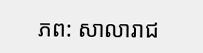ភព: សាលារាជ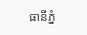ធានីភ្នំ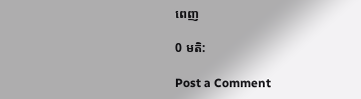ពេញ

0 មតិ:

Post a Comment